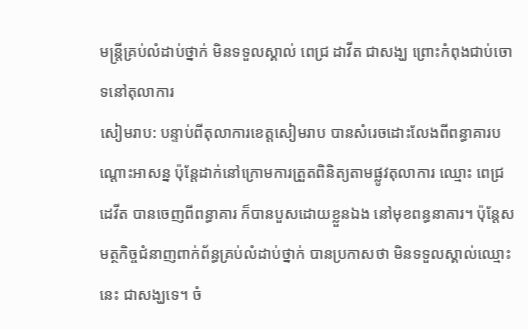មន្ត្រីគ្រប់លំដាប់ថ្នាក់ មិនទទួលស្គាល់ ពេជ្រ ដាវីត ជាសង្ឃ ព្រោះកំពុងជាប់ចោទនៅតុលាការ
សៀមរាប: បន្ទាប់ពីតុលាការខេត្តសៀមរាប បានសំរេចដោះលែងពីពន្ធាគារបណ្តោះអាសន្ន ប៉ុន្តែដាក់នៅក្រោមការត្រួតពិនិត្យតាមផ្លូវតុលាការ ឈ្មោះ ពេជ្រ ដេវីត បានចេញពីពន្ធាគារ ក៏បានបួសដោយខ្លួនឯង នៅមុខពន្ធនាគារ។ ប៉ុន្តែសមត្ថកិច្ចជំនាញពាក់ព័ន្ធគ្រប់លំដាប់ថ្នាក់ បានប្រកាសថា មិនទទួលស្គាល់ឈ្មោះនេះ ជាសង្ឃទេ។ ចំ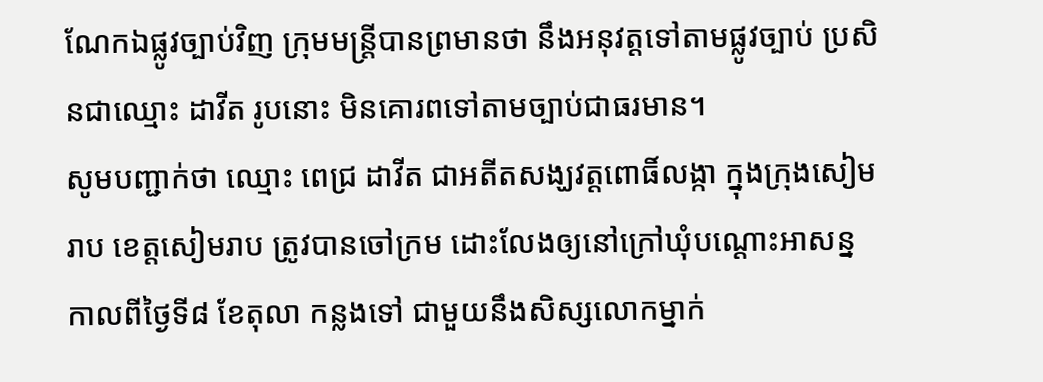ណែកឯផ្លូវច្បាប់វិញ ក្រុមមន្ត្រីបានព្រមានថា នឹងអនុវត្តទៅតាមផ្លូវច្បាប់ ប្រសិនជាឈ្មោះ ដាវីត រូបនោះ មិនគោរពទៅតាមច្បាប់ជាធរមាន។
សូមបញ្ជាក់ថា ឈ្មោះ ពេជ្រ ដាវីត ជាអតីតសង្ឃវត្តពោធិ៍លង្កា ក្នុងក្រុងសៀមរាប ខេត្តសៀមរាប ត្រូវបានចៅក្រម ដោះលែងឲ្យនៅក្រៅឃុំបណ្តោះអាសន្ន កាលពីថ្ងៃទី៨ ខែតុលា កន្លងទៅ ជាមួយនឹងសិស្សលោកម្នាក់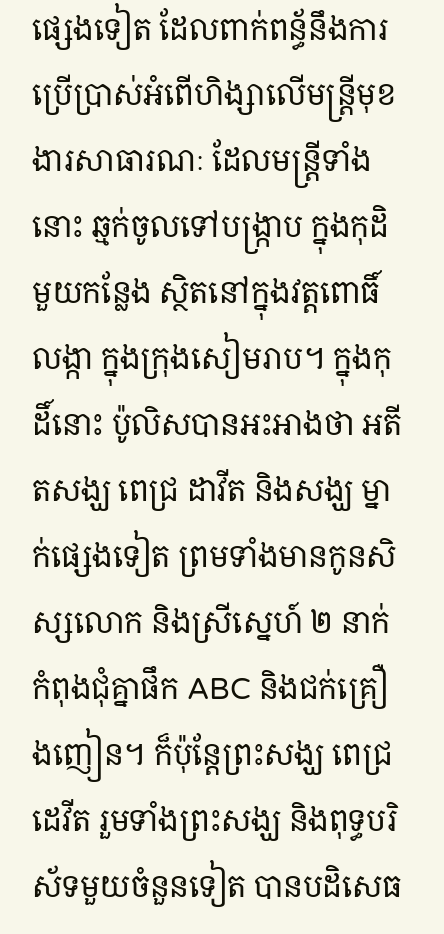ផ្សេងទៀត ដែលពាក់ពន្ធ័នឹងការប្រើប្រាស់អំពើហិង្សាលើមន្ត្រីមុខងារសាធារណៈ ដែលមន្ត្រីទាំងនោះ ឆ្មក់ចូលទៅបង្ក្រាប ក្នុងកុដិមួយកន្លែង ស្ថិតនៅក្នុងវត្តពោធិ៍លង្កា ក្នុងក្រុងសៀមរាប។ ក្នុងកុដិ៍នោះ ប៉ូលិសបានអះអាងថា អតីតសង្ឃ ពេជ្រ ដាវីត និងសង្ឃ ម្នាក់ផ្សេងទៀត ព្រមទាំងមានកូនសិស្សលោក និងស្រីស្នេហ៍ ២ នាក់ កំពុងជុំគ្នាផឹក ABC និងជក់គ្រឿងញៀន។ ក៏ប៉ុន្តែព្រះសង្ឃ ពេជ្រ ដេវីត រួមទាំងព្រះសង្ឃ និងពុទ្ធបរិស័ទមួយចំនួនទៀត បានបដិសេធ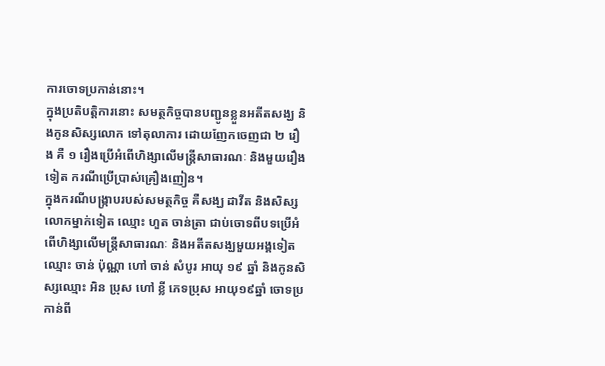ការចោទប្រកាន់នោះ។
ក្នុងប្រតិបត្តិការនោះ សមត្ថកិច្ចបានបញ្ជូនខ្លួនអតីតសង្ឃ និងកូនសិស្សលោក ទៅតុលាការ ដោយញែកចេញជា ២ រឿង គឺ ១ រឿងប្រើអំពើហិង្សាលើមន្ត្រីសាធារណៈ និងមួយរឿងទៀត ករណីប្រើប្រាស់គ្រឿងញៀន។
ក្នុងករណីបង្ក្រាបរបស់សមត្ថកិច្ច គឺសង្ឃ ដាវីត និងសិស្សលោកម្នាក់ទៀត ឈ្មោះ ហួត ចាន់ត្រា ជាប់ចោទពីបទប្រើអំពើហិង្សាលើមន្ត្រីសាធារណៈ និងអតីតសង្ឃមួយអង្គទៀត ឈ្មោះ ចាន់ ប៉ុណ្ណា ហៅ ចាន់ សំបូរ អាយុ ១៩ ឆ្នាំ និងកូនសិស្សឈ្មោះ អិន ប្រុស ហៅ ខ្លី ភេទប្រុស អាយុ១៩ឆ្នាំ ចោទប្រកាន់ពី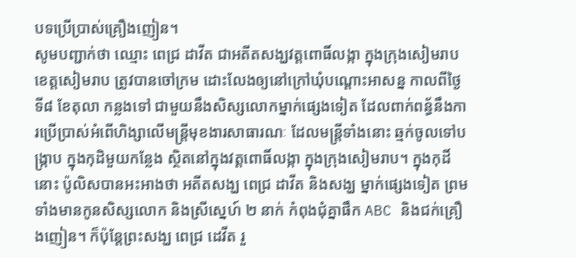បទប្រើប្រាស់គ្រឿងញៀន។
សូមបញ្ជាក់ថា ឈ្មោះ ពេជ្រ ដាវីត ជាអតីតសង្ឃវត្តពោធិ៍លង្កា ក្នុងក្រុងសៀមរាប ខេត្តសៀមរាប ត្រូវបានចៅក្រម ដោះលែងឲ្យនៅក្រៅឃុំបណ្តោះអាសន្ន កាលពីថ្ងៃទី៨ ខែតុលា កន្លងទៅ ជាមួយនឹងសិស្សលោកម្នាក់ផ្សេងទៀត ដែលពាក់ពន្ធ័នឹងការប្រើប្រាស់អំពើហិង្សាលើមន្ត្រីមុខងារសាធារណៈ ដែលមន្ត្រីទាំងនោះ ឆ្មក់ចូលទៅបង្ក្រាប ក្នុងកុដិមួយកន្លែង ស្ថិតនៅក្នុងវត្តពោធិ៍លង្កា ក្នុងក្រុងសៀមរាប។ ក្នុងកុដិ៍នោះ ប៉ូលិសបានអះអាងថា អតីតសង្ឃ ពេជ្រ ដាវីត និងសង្ឃ ម្នាក់ផ្សេងទៀត ព្រមទាំងមានកូនសិស្សលោក និងស្រីស្នេហ៍ ២ នាក់ កំពុងជុំគ្នាផឹក ABC និងជក់គ្រឿងញៀន។ ក៏ប៉ុន្តែព្រះសង្ឃ ពេជ្រ ដេវីត រួ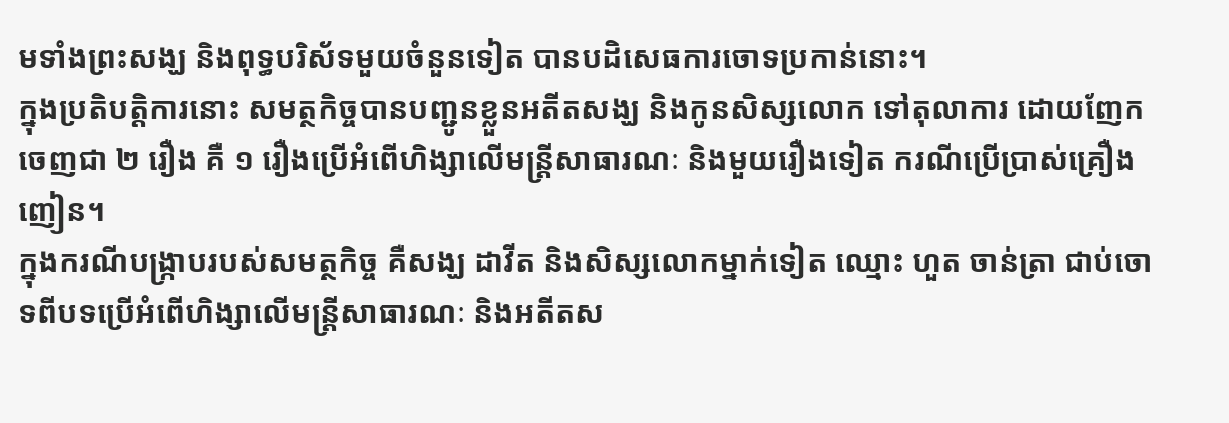មទាំងព្រះសង្ឃ និងពុទ្ធបរិស័ទមួយចំនួនទៀត បានបដិសេធការចោទប្រកាន់នោះ។
ក្នុងប្រតិបត្តិការនោះ សមត្ថកិច្ចបានបញ្ជូនខ្លួនអតីតសង្ឃ និងកូនសិស្សលោក ទៅតុលាការ ដោយញែកចេញជា ២ រឿង គឺ ១ រឿងប្រើអំពើហិង្សាលើមន្ត្រីសាធារណៈ និងមួយរឿងទៀត ករណីប្រើប្រាស់គ្រឿងញៀន។
ក្នុងករណីបង្ក្រាបរបស់សមត្ថកិច្ច គឺសង្ឃ ដាវីត និងសិស្សលោកម្នាក់ទៀត ឈ្មោះ ហួត ចាន់ត្រា ជាប់ចោទពីបទប្រើអំពើហិង្សាលើមន្ត្រីសាធារណៈ និងអតីតស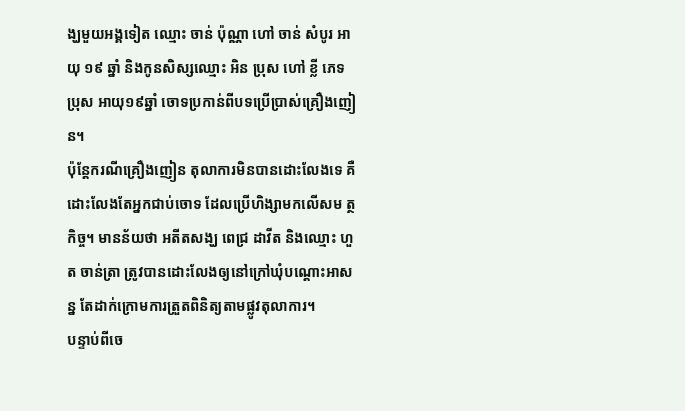ង្ឃមួយអង្គទៀត ឈ្មោះ ចាន់ ប៉ុណ្ណា ហៅ ចាន់ សំបូរ អាយុ ១៩ ឆ្នាំ និងកូនសិស្សឈ្មោះ អិន ប្រុស ហៅ ខ្លី ភេទប្រុស អាយុ១៩ឆ្នាំ ចោទប្រកាន់ពីបទប្រើប្រាស់គ្រឿងញៀន។
ប៉ុន្តែករណីគ្រឿងញៀន តុលាការមិនបានដោះលែងទេ គឺដោះលែងតែអ្នកជាប់ចោទ ដែលប្រើហិង្សាមកលើសម ត្ថកិច្ច។ មានន័យថា អតីតសង្ឃ ពេជ្រ ដាវីត និងឈ្មោះ ហួត ចាន់ត្រា ត្រូវបានដោះលែងឲ្យនៅក្រៅឃុំបណ្តោះអាសន្ន តែដាក់ក្រោមការត្រួតពិនិត្យតាមផ្លូវតុលាការ។
បន្ទាប់ពីចេ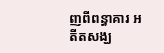ញពីពន្ធាគារ អតីតសង្ឃ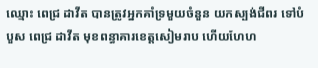ឈ្មោះ ពេជ្រ ដាវីត បានត្រូវអ្នកគាំទ្រមួយចំនួន យកស្បង់ជីពរ ទៅបំបួស ពេជ្រ ដាវីត មុខពន្ធាគារខេត្តសៀមរាប ហើយហែហ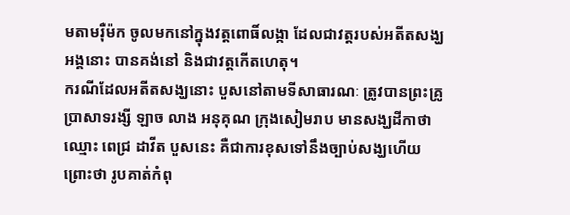មតាមរ៉ឺម៉ក ចូលមកនៅក្នុងវត្តពោធិ៍លង្កា ដែលជាវត្តរបស់អតីតសង្ឃអង្គនោះ បានគង់នៅ និងជាវត្តកើតហេតុ។
ករណីដែលអតីតសង្ឃនោះ បួសនៅតាមទីសាធារណៈ ត្រូវបានព្រះគ្រូប្រាសាទរង្សី ឡាច លាង អនុគុណ ក្រុងសៀមរាប មានសង្ឃដីកាថា ឈ្មោះ ពេជ្រ ដាវីត បួសនេះ គឺជាការខុសទៅនឹងច្បាប់សង្ឃហើយ ព្រោះថា រូបគាត់កំពុ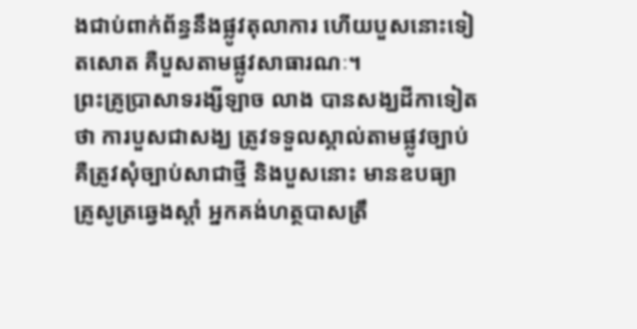ងជាប់ពាក់ព័ន្ធនឹងផ្លូវតុលាការ ហើយបួសនោះទៀតសោត គឺបួសតាមផ្លូវសាធារណៈ។
ព្រះគ្រូប្រាសាទរង្សីឡាច លាង បានសង្ឃដីកាទៀតថា ការបួសជាសង្ឃ ត្រូវទទួលស្គាល់តាមផ្លូវច្បាប់ គឺត្រូវសុំច្បាប់សាជាថ្មី និងបួសនោះ មានឧបធ្យា គ្រូសូត្រឆ្វេងស្តាំ អ្នកគង់ហត្ថបាសត្រឹ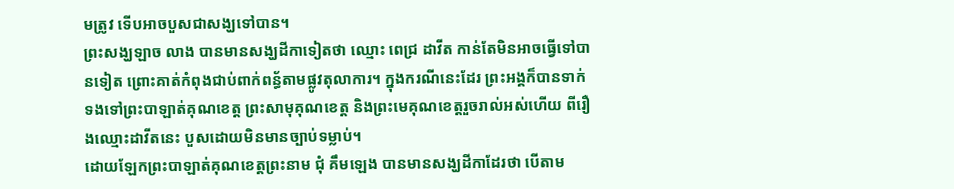មត្រូវ ទើបអាចបួសជាសង្ឃទៅបាន។
ព្រះសង្ឃឡាច លាង បានមានសង្ឃដីកាទៀតថា ឈ្មោះ ពេជ្រ ដាវីត កាន់តែមិនអាចធ្វើទៅបានទៀត ព្រោះគាត់កំពុងជាប់ពាក់ពន្ធ័តាមផ្លូវតុលាការ។ ក្នុងករណីនេះដែរ ព្រះអង្គក៏បានទាក់ទងទៅព្រះបាឡាត់គុណខេត្ត ព្រះសាមុគុណខេត្ត និងព្រះមេគុណខេត្តរួចរាល់អស់ហើយ ពីរឿងឈ្មោះដាវីតនេះ បួសដោយមិនមានច្បាប់ទម្លាប់។
ដោយឡែកព្រះបាឡាត់គុណខេត្តព្រះនាម ជុំ គឹមឡេង បានមានសង្ឃដីកាដែរថា បើតាម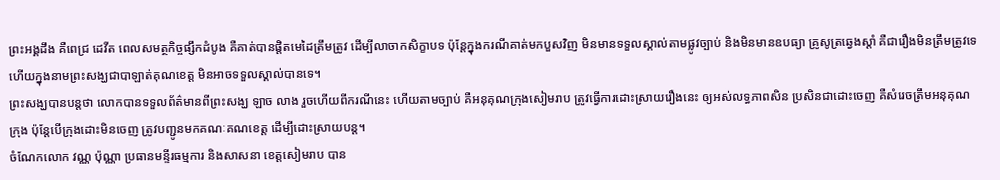ព្រះអង្គដឹង គឺពេជ្រ ដេវីត ពេលសមត្ថកិច្ចផ្សឹកដំបូង គឺគាត់បានផ្តិតមេដៃត្រឹមត្រូវ ដើម្បីលាចាកសិក្ខាបទ ប៉ុន្តែក្នុងករណីគាត់មកបួសវិញ មិនមានទទួលស្គាល់តាមផ្លូវច្បាប់ និងមិនមានឧបធ្យា គ្រូសូត្រឆ្វេងស្តាំ គឺជារឿងមិនត្រឹមត្រូវទេ ហើយក្នុងនាមព្រះសង្ឃជាបាឡាត់គុណខេត្ត មិនអាចទទួលស្គាល់បានទេ។
ព្រះសង្ឃបានបន្តថា លោកបានទទួលព័ត៌មានពីព្រះសង្ឃ ឡាច លាង រួចហើយពីករណីនេះ ហើយតាមច្បាប់ គឺអនុគុណក្រុងសៀមរាប ត្រូវធ្វើការដោះស្រាយរឿងនេះ ឲ្យអស់លទ្ធភាពសិន ប្រសិនជាដោះចេញ គឺសំរេចត្រឹមអនុគុណក្រុង ប៉ុន្តែបើក្រុងដោះមិនចេញ ត្រូវបញ្ជូនមកគណៈគណខេត្ត ដើម្បីដោះស្រាយបន្ត។
ចំណែកលោក វណ្ណ ប៉ុណ្ណា ប្រធានមន្ទីរធម្មការ និងសាសនា ខេត្តសៀមរាប បាន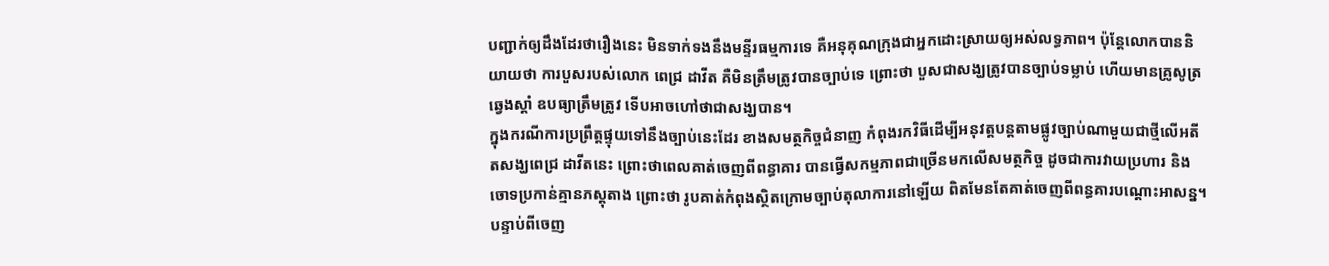បញ្ជាក់ឲ្យដឹងដែរថារឿងនេះ មិនទាក់ទងនឹងមន្ទីរធម្មការទេ គឺអនុគុណក្រុងជាអ្នកដោះស្រាយឲ្យអស់លទ្ធភាព។ ប៉ុន្តែលោកបាននិយាយថា ការបួសរបស់លោក ពេជ្រ ដាវីត គឺមិនត្រឹមត្រូវបានច្បាប់ទេ ព្រោះថា បួសជាសង្ឃត្រូវបានច្បាប់ទម្លាប់ ហើយមានគ្រូសូត្រឆ្វេងស្តាំ ឧបធ្យាត្រឹមត្រូវ ទើបអាចហៅថាជាសង្ឃបាន។
ក្នុងករណីការប្រព្រឹត្តផ្ទុយទៅនឹងច្បាប់នេះដែរ ខាងសមត្ថកិច្ចជំនាញ កំពុងរកវិធីដើម្បីអនុវត្តបន្តតាមផ្លូវច្បាប់ណាមួយជាថ្មីលើអតីតសង្ឃពេជ្រ ដាវីតនេះ ព្រោះថាពេលគាត់ចេញពីពន្ធាគារ បានធ្វើសកម្មភាពជាច្រើនមកលើសមត្ថកិច្ច ដូចជាការវាយប្រហារ និងចោទប្រកាន់គ្មានភស្តុតាង ព្រោះថា រូបគាត់កំពុងស្ថិតក្រោមច្បាប់តុលាការនៅឡើយ ពិតមែនតែគាត់ចេញពីពន្ធគារបណ្តោះអាសន្ន។
បន្ទាប់ពីចេញ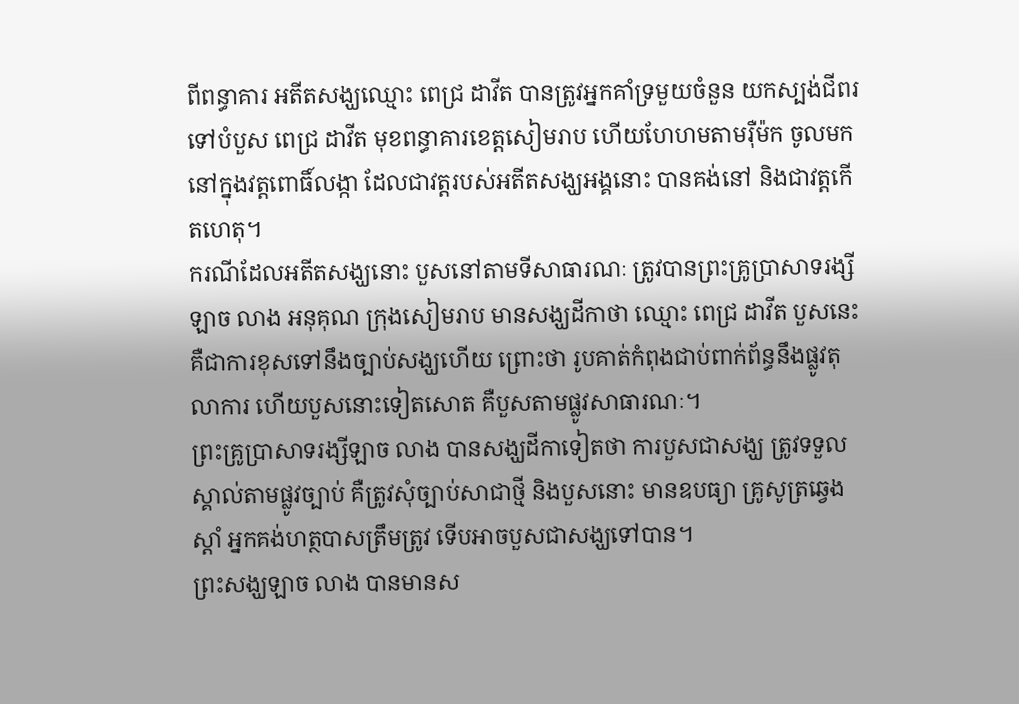ពីពន្ធាគារ អតីតសង្ឃឈ្មោះ ពេជ្រ ដាវីត បានត្រូវអ្នកគាំទ្រមួយចំនួន យកស្បង់ជីពរ ទៅបំបួស ពេជ្រ ដាវីត មុខពន្ធាគារខេត្តសៀមរាប ហើយហែហមតាមរ៉ឺម៉ក ចូលមកនៅក្នុងវត្តពោធិ៍លង្កា ដែលជាវត្តរបស់អតីតសង្ឃអង្គនោះ បានគង់នៅ និងជាវត្តកើតហេតុ។
ករណីដែលអតីតសង្ឃនោះ បួសនៅតាមទីសាធារណៈ ត្រូវបានព្រះគ្រូប្រាសាទរង្សី ឡាច លាង អនុគុណ ក្រុងសៀមរាប មានសង្ឃដីកាថា ឈ្មោះ ពេជ្រ ដាវីត បួសនេះ គឺជាការខុសទៅនឹងច្បាប់សង្ឃហើយ ព្រោះថា រូបគាត់កំពុងជាប់ពាក់ព័ន្ធនឹងផ្លូវតុលាការ ហើយបួសនោះទៀតសោត គឺបួសតាមផ្លូវសាធារណៈ។
ព្រះគ្រូប្រាសាទរង្សីឡាច លាង បានសង្ឃដីកាទៀតថា ការបួសជាសង្ឃ ត្រូវទទួលស្គាល់តាមផ្លូវច្បាប់ គឺត្រូវសុំច្បាប់សាជាថ្មី និងបួសនោះ មានឧបធ្យា គ្រូសូត្រឆ្វេងស្តាំ អ្នកគង់ហត្ថបាសត្រឹមត្រូវ ទើបអាចបួសជាសង្ឃទៅបាន។
ព្រះសង្ឃឡាច លាង បានមានស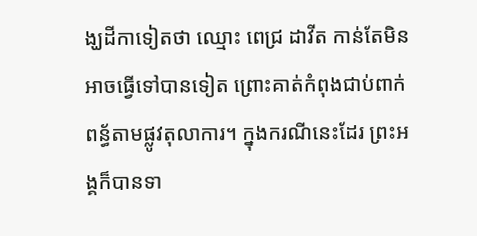ង្ឃដីកាទៀតថា ឈ្មោះ ពេជ្រ ដាវីត កាន់តែមិនអាចធ្វើទៅបានទៀត ព្រោះគាត់កំពុងជាប់ពាក់ពន្ធ័តាមផ្លូវតុលាការ។ ក្នុងករណីនេះដែរ ព្រះអង្គក៏បានទា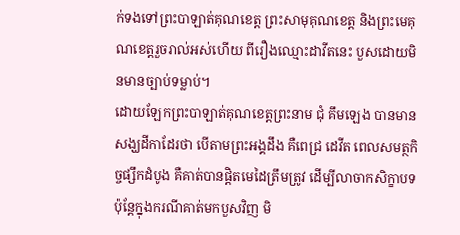ក់ទងទៅព្រះបាឡាត់គុណខេត្ត ព្រះសាមុគុណខេត្ត និងព្រះមេគុណខេត្តរួចរាល់អស់ហើយ ពីរឿងឈ្មោះដាវីតនេះ បួសដោយមិនមានច្បាប់ទម្លាប់។
ដោយឡែកព្រះបាឡាត់គុណខេត្តព្រះនាម ជុំ គឹមឡេង បានមានសង្ឃដីកាដែរថា បើតាមព្រះអង្គដឹង គឺពេជ្រ ដេវីត ពេលសមត្ថកិច្ចផ្សឹកដំបូង គឺគាត់បានផ្តិតមេដៃត្រឹមត្រូវ ដើម្បីលាចាកសិក្ខាបទ ប៉ុន្តែក្នុងករណីគាត់មកបួសវិញ មិ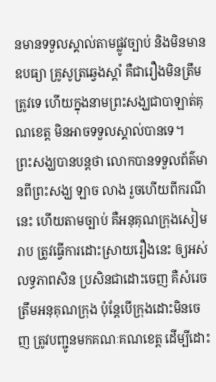នមានទទួលស្គាល់តាមផ្លូវច្បាប់ និងមិនមានឧបធ្យា គ្រូសូត្រឆ្វេងស្តាំ គឺជារឿងមិនត្រឹមត្រូវទេ ហើយក្នុងនាមព្រះសង្ឃជាបាឡាត់គុណខេត្ត មិនអាចទទួលស្គាល់បានទេ។
ព្រះសង្ឃបានបន្តថា លោកបានទទួលព័ត៌មានពីព្រះសង្ឃ ឡាច លាង រួចហើយពីករណីនេះ ហើយតាមច្បាប់ គឺអនុគុណក្រុងសៀមរាប ត្រូវធ្វើការដោះស្រាយរឿងនេះ ឲ្យអស់លទ្ធភាពសិន ប្រសិនជាដោះចេញ គឺសំរេចត្រឹមអនុគុណក្រុង ប៉ុន្តែបើក្រុងដោះមិនចេញ ត្រូវបញ្ជូនមកគណៈគណខេត្ត ដើម្បីដោះ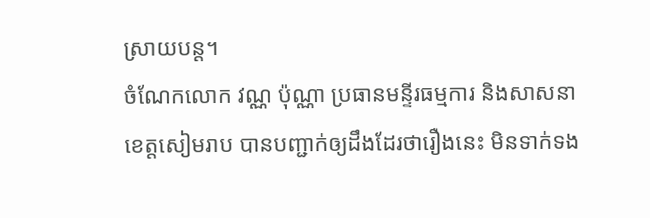ស្រាយបន្ត។
ចំណែកលោក វណ្ណ ប៉ុណ្ណា ប្រធានមន្ទីរធម្មការ និងសាសនា ខេត្តសៀមរាប បានបញ្ជាក់ឲ្យដឹងដែរថារឿងនេះ មិនទាក់ទង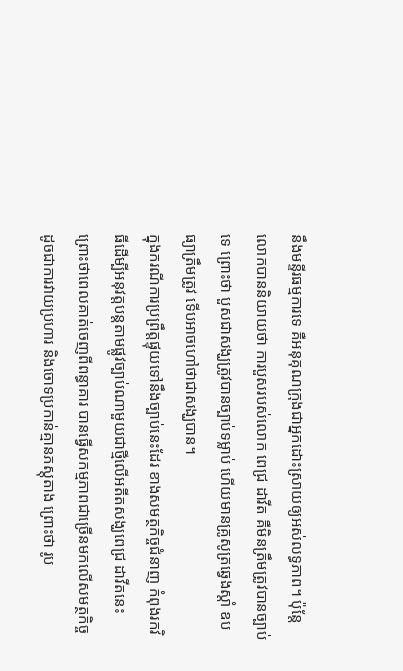នឹងមន្ទីរធម្មការទេ គឺអនុគុណក្រុងជាអ្នកដោះស្រាយឲ្យអស់លទ្ធភាព។ ប៉ុន្តែលោកបាននិយាយថា ការបួសរបស់លោក ពេជ្រ ដាវីត គឺមិនត្រឹមត្រូវបានច្បាប់ទេ ព្រោះថា បួសជាសង្ឃត្រូវបានច្បាប់ទម្លាប់ ហើយមានគ្រូសូត្រឆ្វេងស្តាំ ឧបធ្យាត្រឹមត្រូវ ទើបអាចហៅថាជាសង្ឃបាន។
ក្នុងករណីការប្រព្រឹត្តផ្ទុយទៅនឹងច្បាប់នេះដែរ ខាងសមត្ថកិច្ចជំនាញ កំពុងរកវិធីដើម្បីអនុវត្តបន្តតាមផ្លូវច្បាប់ណាមួយជាថ្មីលើអតីតសង្ឃពេជ្រ ដាវីតនេះ ព្រោះថាពេលគាត់ចេញពីពន្ធាគារ បានធ្វើសកម្មភាពជាច្រើនមកលើសមត្ថកិច្ច ដូចជាការវាយប្រហារ និងចោទប្រកាន់គ្មានភស្តុតាង ព្រោះថា រូប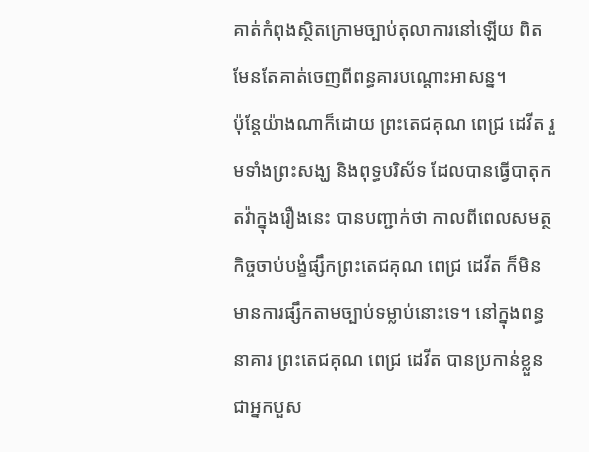គាត់កំពុងស្ថិតក្រោមច្បាប់តុលាការនៅឡើយ ពិតមែនតែគាត់ចេញពីពន្ធគារបណ្តោះអាសន្ន។
ប៉ុន្តែយ៉ាងណាក៏ដោយ ព្រះតេជគុណ ពេជ្រ ដេវីត រួមទាំងព្រះសង្ឃ និងពុទ្ធបរិស័ទ ដែលបានធ្វើបាតុកតវ៉ាក្នុងរឿងនេះ បានបញ្ជាក់ថា កាលពីពេលសមត្ថកិច្ចចាប់បង្ខំផ្សឹកព្រះតេជគុណ ពេជ្រ ដេវីត ក៏មិនមានការផ្សឹកតាមច្បាប់ទម្លាប់នោះទេ។ នៅក្នុងពន្ធនាគារ ព្រះតេជគុណ ពេជ្រ ដេវីត បានប្រកាន់ខ្លួន ជាអ្នកបួស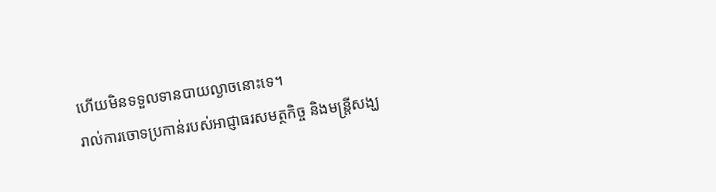ហើយមិនទទួលទានបាយល្ងាចនោះទេ។
រាល់ការចោទប្រកាន់របស់អាជ្ញាធរសមត្ថកិច្ច និងមន្ត្រីសង្ឃ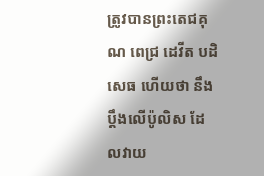ត្រូវបានព្រះតេជគុណ ពេជ្រ ដេវីត បដិសេធ ហើយថា នឹងប្តឹងលើប៉ូលិស ដែលវាយ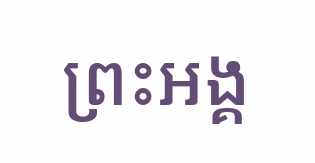ព្រះអង្គ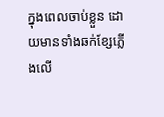ក្នុងពេលចាប់ខ្លួន ដោយមានទាំងឆក់ខ្សែភ្លើងលើ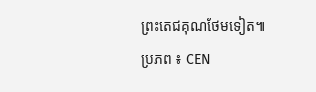ព្រះតេជគុណថែមទៀត៕ ប្រភព ៖ CEN